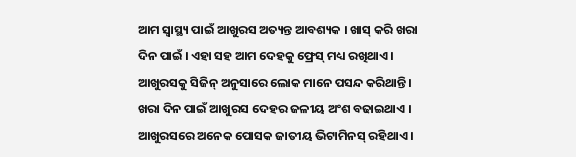ଆମ ସ୍ୱାସ୍ଥ୍ୟ ପାଇଁ ଆଖୁରସ ଅତ୍ୟନ୍ତ ଆବଶ୍ୟକ । ଖାସ୍ କରି ଖରା ଦିନ ପାଇଁ । ଏହା ସହ ଆମ ଦେହକୁ ଫ୍ରେସ୍ ମଧ୍ୟ ରଖିଥାଏ । ଆଖୁରସକୁ ସିଜିନ୍ ଅନୁସାରେ ଲୋକ ମାନେ ପସନ୍ଦ କରିଥାନ୍ତି । ଖରା ଦିନ ପାଇଁ ଆଖୁରସ ଦେହର ଜଳୀୟ ଅଂଶ ବଢାଇଥାଏ । ଆଖୁରସରେ ଅନେକ ପୋସକ ଜାତୀୟ ଭିଟାମିନସ୍ ରହିଥାଏ ।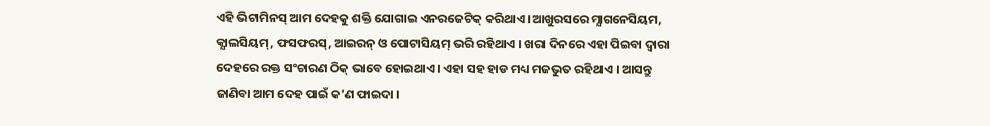ଏହି ଭିଟାମିନସ୍ ଆମ ଦେହକୁ ଶକ୍ତି ଯୋଗାଇ ଏନରଜେଟିକ୍ କରିଥାଏ ।ଆଖୁରସରେ ମ୍ଯାଗନେସିୟମ, କ୍ଯାଲସିୟମ୍, ଫସଫରସ୍, ଆଇରନ୍ ଓ ପୋଟାସିୟମ୍ ଭରି ରହିଥାଏ । ଖରା ଦିନରେ ଏହା ପିଇବା ଦ୍ବାରା ଦେହରେ ରକ୍ତ ସଂଚାରଣ ଠିକ୍ ଭାବେ ହୋଇଥାଏ । ଏହା ସହ ହାଡ ମଧ୍ୟ ମଜଭୁତ ରହିଥାଏ । ଆସନ୍ତୁ ଜାଣିବା ଆମ ଦେହ ପାଇଁ କ’ଣ ଫାଇଦା ।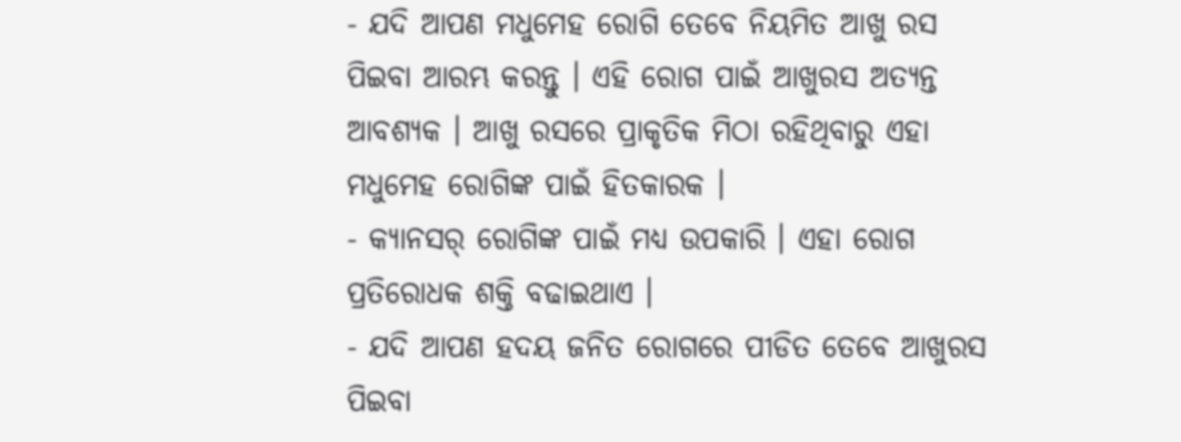- ଯଦି ଆପଣ ମଧୁମେହ ରୋଗି ତେବେ ନିୟମିତ ଆଖୁ ରସ ପିଇବା ଆରମ୍ଭ କରନ୍ତୁ । ଏହି ରୋଗ ପାଇଁ ଆଖୁରସ ଅତ୍ଯନ୍ତ ଆବଶ୍ଯକ । ଆଖୁ ରସରେ ପ୍ରାକୃତିକ ମିଠା ରହିଥିବାରୁ ଏହା ମଧୁମେହ ରୋଗିଙ୍କ ପାଇଁ ହିତକାରକ ।
- କ୍ଯାନସର୍ ରୋଗିଙ୍କ ପାଇଁ ମଧ୍ୟ ଉପକାରି । ଏହା ରୋଗ ପ୍ରତିରୋଧକ ଶକ୍ତି ବଢାଇଥାଏ ।
- ଯଦି ଆପଣ ହଦୟ ଜନିତ ରୋଗରେ ପୀଡିତ ତେବେ ଆଖୁରସ ପିଇବା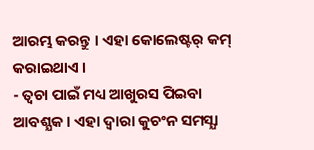ଆରମ୍ଭ କରନ୍ତୁ । ଏହା କୋଲେଷ୍ଟର୍ କମ୍ କରାଇଥାଏ ।
- ତ୍ବଚା ପାଇଁ ମଧ୍ୟ ଆଖୁରସ ପିଇବା ଆବଶ୍ଯକ । ଏହା ଦ୍ବାରା କୁଚଂନ ସମସ୍ଯା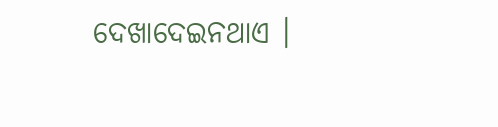ଦେଖାଦେଇନଥାଏ ।